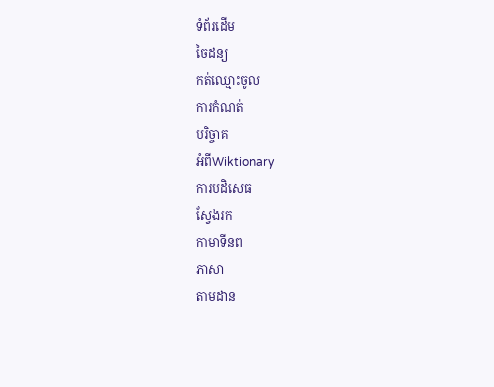ទំព័រដើម
ចៃដន្យ
កត់ឈ្មោះចូល
ការកំណត់
បរិច្ចាគ
អំពីWiktionary
ការបដិសេធ
ស្វែងរក
កាមាទីនព
ភាសា
តាមដាន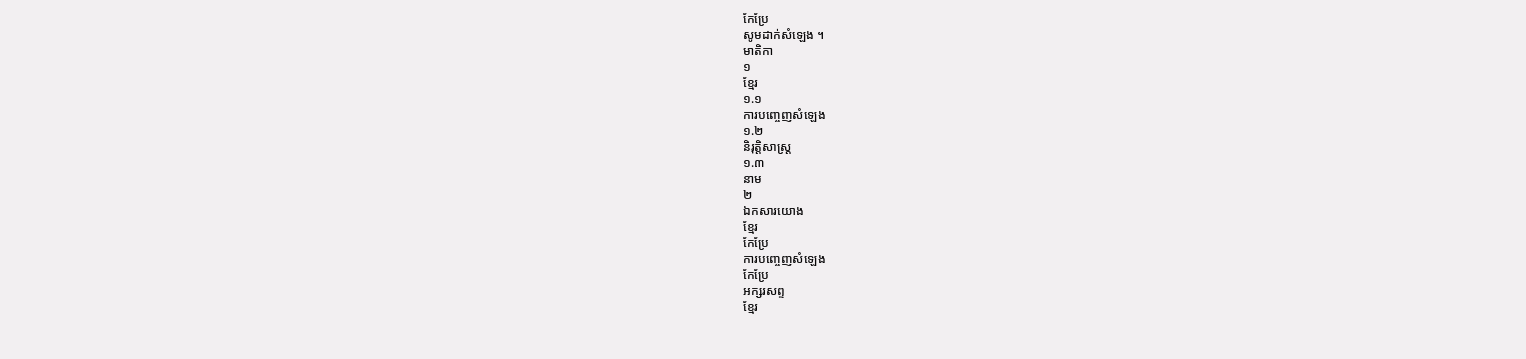កែប្រែ
សូមដាក់សំឡេង ។
មាតិកា
១
ខ្មែរ
១.១
ការបញ្ចេញសំឡេង
១.២
និរុត្តិសាស្ត្រ
១.៣
នាម
២
ឯកសារយោង
ខ្មែរ
កែប្រែ
ការបញ្ចេញសំឡេង
កែប្រែ
អក្សរសព្ទ
ខ្មែរ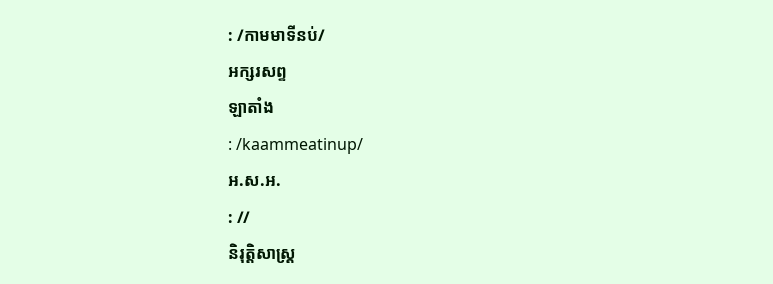: /កាមមាទីនប់/
អក្សរសព្ទ
ឡាតាំង
: /kaammeatinup/
អ.ស.អ.
: //
និរុត្តិសាស្ត្រ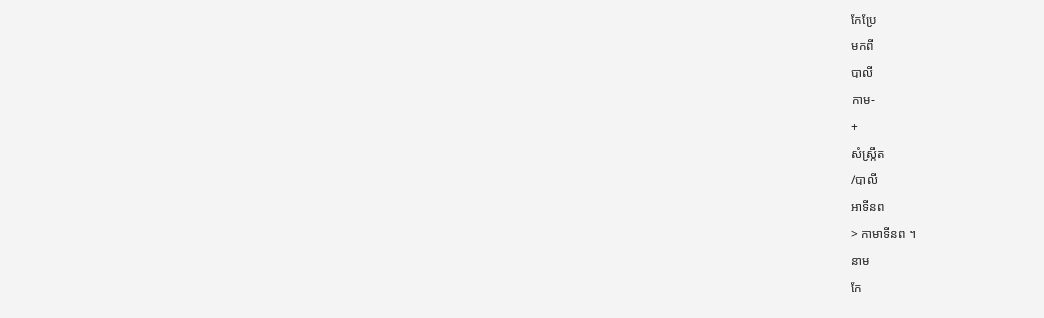កែប្រែ
មកពី
បាលី
កាម-
+
សំស្ក្រឹត
/បាលី
អាទីនព
> កាមាទីនព ។
នាម
កែ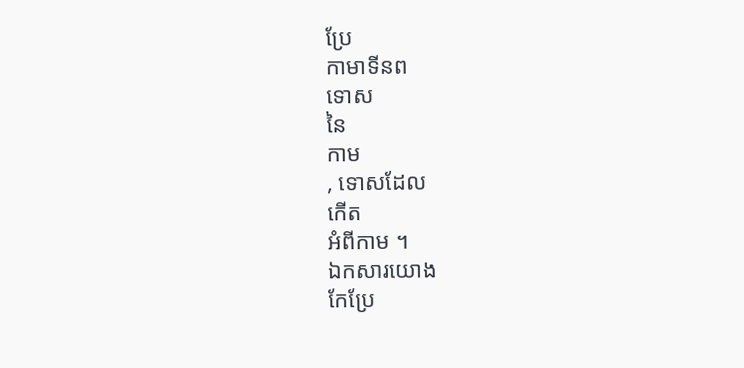ប្រែ
កាមាទីនព
ទោស
នៃ
កាម
, ទោសដែល
កើត
អំពីកាម ។
ឯកសារយោង
កែប្រែ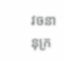វចនានុក្រ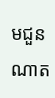មជួនណាត